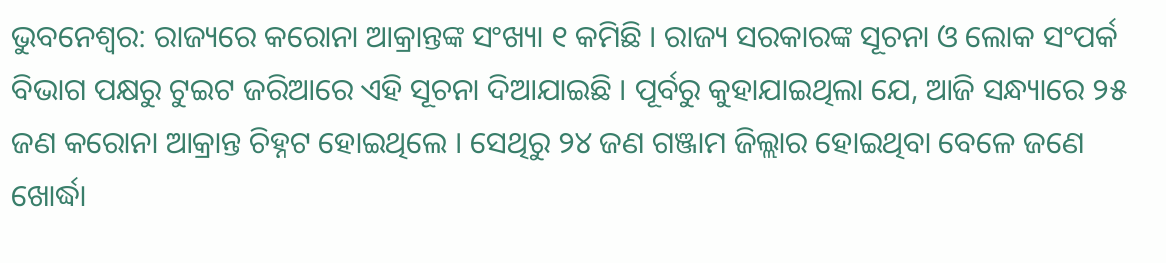ଭୁବନେଶ୍ୱର: ରାଜ୍ୟରେ କରୋନା ଆକ୍ରାନ୍ତଙ୍କ ସଂଖ୍ୟା ୧ କମିଛି । ରାଜ୍ୟ ସରକାରଙ୍କ ସୂଚନା ଓ ଲୋକ ସଂପର୍କ ବିଭାଗ ପକ୍ଷରୁ ଟୁଇଟ ଜରିଆରେ ଏହି ସୂଚନା ଦିଆଯାଇଛି । ପୂର୍ବରୁ କୁହାଯାଇଥିଲା ଯେ, ଆଜି ସନ୍ଧ୍ୟାରେ ୨୫ ଜଣ କରୋନା ଆକ୍ରାନ୍ତ ଚିହ୍ନଟ ହୋଇଥିଲେ । ସେଥିରୁ ୨୪ ଜଣ ଗଞ୍ଜାମ ଜିଲ୍ଲାର ହୋଇଥିବା ବେଳେ ଜଣେ ଖୋର୍ଦ୍ଧା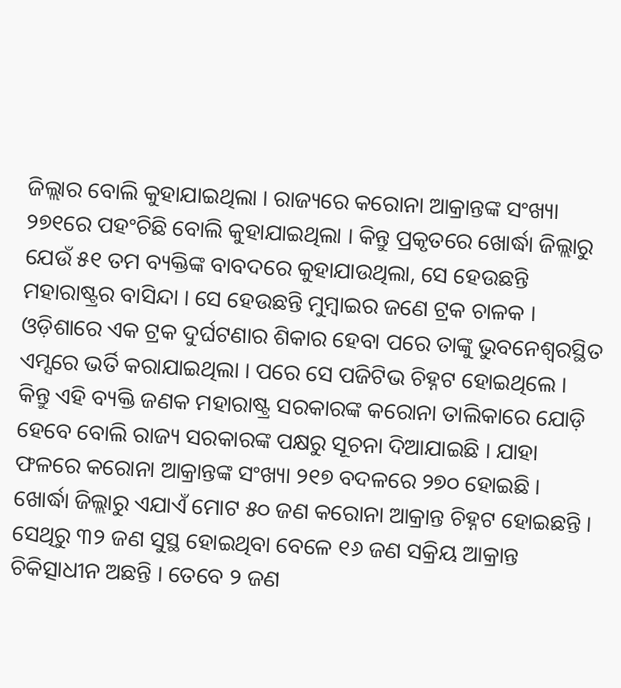ଜିଲ୍ଲାର ବୋଲି କୁହାଯାଇଥିଲା । ରାଜ୍ୟରେ କରୋନା ଆକ୍ରାନ୍ତଙ୍କ ସଂଖ୍ୟା ୨୭୧ରେ ପହଂଚିଛି ବୋଲି କୁହାଯାଇଥିଲା । କିନ୍ତୁ ପ୍ରକୃତରେ ଖୋର୍ଦ୍ଧା ଜିଲ୍ଲାରୁ ଯେଉଁ ୫୧ ତମ ବ୍ୟକ୍ତିଙ୍କ ବାବଦରେ କୁହାଯାଉଥିଲା, ସେ ହେଉଛନ୍ତି ମହାରାଷ୍ଟ୍ରର ବାସିନ୍ଦା । ସେ ହେଉଛନ୍ତି ମୁମ୍ବାଇର ଜଣେ ଟ୍ରକ ଚାଳକ । ଓଡ଼ିଶାରେ ଏକ ଟ୍ରକ ଦୁର୍ଘଟଣାର ଶିକାର ହେବା ପରେ ତାଙ୍କୁ ଭୁବନେଶ୍ୱରସ୍ଥିତ ଏମ୍ସରେ ଭର୍ତି କରାଯାଇଥିଲା । ପରେ ସେ ପଜିଟିଭ ଚିହ୍ନଟ ହୋଇଥିଲେ । କିନ୍ତୁ ଏହି ବ୍ୟକ୍ତି ଜଣକ ମହାରାଷ୍ଟ୍ର ସରକାରଙ୍କ କରୋନା ତାଲିକାରେ ଯୋଡ଼ି ହେବେ ବୋଲି ରାଜ୍ୟ ସରକାରଙ୍କ ପକ୍ଷରୁ ସୂଚନା ଦିଆଯାଇଛି । ଯାହା ଫଳରେ କରୋନା ଆକ୍ରାନ୍ତଙ୍କ ସଂଖ୍ୟା ୨୧୭ ବଦଳରେ ୨୭୦ ହୋଇଛି ।
ଖୋର୍ଦ୍ଧା ଜିଲ୍ଲାରୁ ଏଯାଏଁ ମୋଟ ୫୦ ଜଣ କରୋନା ଆକ୍ରାନ୍ତ ଚିହ୍ନଟ ହୋଇଛନ୍ତି । ସେଥିରୁ ୩୨ ଜଣ ସୁସ୍ଥ ହୋଇଥିବା ବେଳେ ୧୬ ଜଣ ସକ୍ରିୟ ଆକ୍ରାନ୍ତ ଚିକିତ୍ସାଧୀନ ଅଛନ୍ତି । ତେବେ ୨ ଜଣ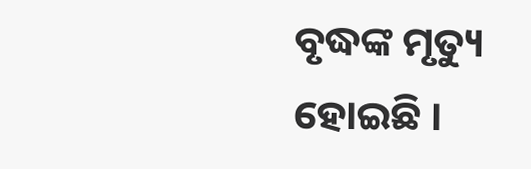ବୃଦ୍ଧଙ୍କ ମୃତ୍ୟୁ ହୋଇଛି ।